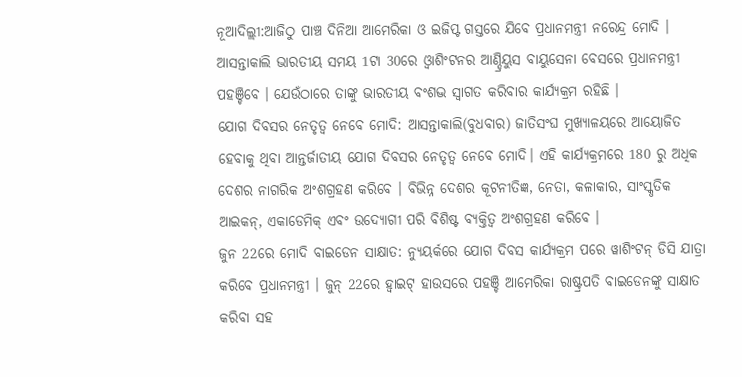ନୂଆଦିଲ୍ଲୀ:ଆଜିଠୁ ପାଞ୍ଚ ଦିନିଆ ଆମେରିକା ଓ ଇଜିପ୍ଟ ଗସ୍ତରେ ଯିବେ ପ୍ରଧାନମନ୍ତ୍ରୀ ନରେନ୍ଦ୍ର ମୋଦି । ଆସନ୍ତାକାଲି ଭାରତୀୟ ସମୟ 1ଟା 30ରେ ଓ୍ବାଶିଂଟନର ଆଣ୍ଡ୍ରିୟୁସ ବାୟୁସେନା ବେସରେ ପ୍ରଧାନମନ୍ତ୍ରୀ ପହଞ୍ଚିବେ । ଯେଉଁଠାରେ ତାଙ୍କୁ ଭାରତୀୟ ବଂଶଦ୍ଭ ସ୍ବାଗତ କରିବାର କାର୍ଯ୍ୟକ୍ରମ ରହିଛି ।
ଯୋଗ ଦିବସର ନେତୃତ୍ବ ନେବେ ମୋଦି: ଆସନ୍ତାକାଲି(ବୁଧବାର) ଜାତିସଂଘ ମୁଖ୍ୟାଳୟରେ ଆୟୋଜିତ ହେବାକୁ ଥିବା ଆନ୍ତର୍ଜାତୀୟ ଯୋଗ ଦିବସର ନେତୃତ୍ବ ନେବେ ମୋଦି। ଏହି କାର୍ଯ୍ୟକ୍ରମରେ 180 ରୁ ଅଧିକ ଦେଶର ନାଗରିକ ଅଂଶଗ୍ରହଣ କରିବେ । ବିଭିନ୍ନ ଦେଶର କୂଟନୀତିଜ୍ଞ, ନେତା, କଳାକାର, ସାଂସ୍କୃତିକ ଆଇକନ୍, ଏକାଡେମିକ୍ ଏବଂ ଉଦ୍ୟୋଗୀ ପରି ବିଶିଷ୍ଟ ବ୍ୟକ୍ତିତ୍ୱ ଅଂଶଗ୍ରହଣ କରିବେ ।
ଜୁନ 22ରେ ମୋଦି ବାଇଡେନ ସାକ୍ଷାତ: ନ୍ୟୁୟର୍କରେ ଯୋଗ ଦିବସ କାର୍ଯ୍ୟକ୍ରମ ପରେ ୱାଶିଂଟନ୍ ଡିସି ଯାତ୍ରା କରିବେ ପ୍ରଧାନମନ୍ତ୍ରୀ । ଜୁନ୍ 22ରେ ହ୍ବାଇଟ୍ ହାଉସରେ ପହଞ୍ଚି ଆମେରିକା ରାଷ୍ଟ୍ରପତି ବାଇଡେନଙ୍କୁ ସାକ୍ଷାତ କରିବା ସହ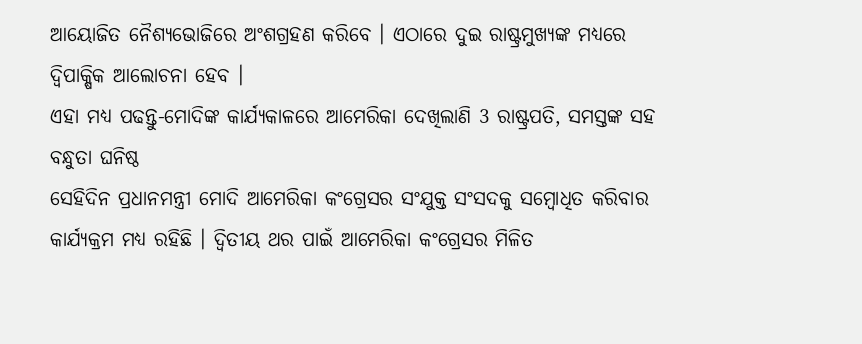ଆୟୋଜିତ ନୈଶ୍ୟଭୋଜିରେ ଅଂଶଗ୍ରହଣ କରିବେ । ଏଠାରେ ଦୁଇ ରାଷ୍ଟ୍ରମୁଖ୍ୟଙ୍କ ମଧ୍ୟରେ ଦ୍ବିପାକ୍ଷିକ ଆଲୋଚନା ହେବ ।
ଏହା ମଧ୍ୟ ପଢନ୍ତୁ-ମୋଦିଙ୍କ କାର୍ଯ୍ୟକାଳରେ ଆମେରିକା ଦେଖିଲାଣି 3 ରାଷ୍ଟ୍ରପତି, ସମସ୍ତଙ୍କ ସହ ବନ୍ଧୁତା ଘନିଷ୍ଠ
ସେହିଦିନ ପ୍ରଧାନମନ୍ତ୍ରୀ ମୋଦି ଆମେରିକା କଂଗ୍ରେସର ସଂଯୁକ୍ତ ସଂସଦକୁ ସମ୍ବୋଧିତ କରିବାର କାର୍ଯ୍ୟକ୍ରମ ମଧ୍ୟ ରହିଛି । ଦ୍ବିତୀୟ ଥର ପାଇଁ ଆମେରିକା କଂଗ୍ରେସର ମିଳିତ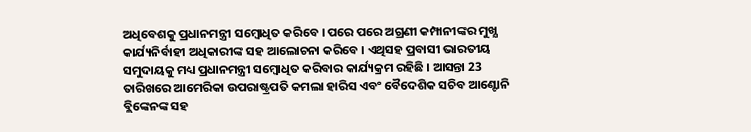ଅଧିବେଶକୁ ପ୍ରଧାନମନ୍ତ୍ରୀ ସମ୍ବୋଧିତ କରିବେ । ପରେ ପରେ ଅଗ୍ରଣୀ କମ୍ପାନୀଙ୍କର ମୁଖ୍ଯ କାର୍ଯ୍ୟନିର୍ବାହୀ ଅଧିକାରୀଙ୍କ ସହ ଆଲୋଚନା କରିବେ । ଏଥିସହ ପ୍ରବାସୀ ଭାରତୀୟ ସମୁଦାୟକୁ ମଧ୍ୟ ପ୍ରଧାନମନ୍ତ୍ରୀ ସମ୍ବୋଧିତ କରିବାର କାର୍ଯ୍ୟକ୍ରମ ରହିଛି । ଆସନ୍ତା 23 ତାରିଖରେ ଆମେରିକା ଉପରାଷ୍ଟ୍ରପତି କମଲା ହାରିସ ଏବଂ ବୈଦେଶିକ ସଚିବ ଆଣ୍ଟୋନି ବ୍ଲିଙ୍କେନଙ୍କ ସହ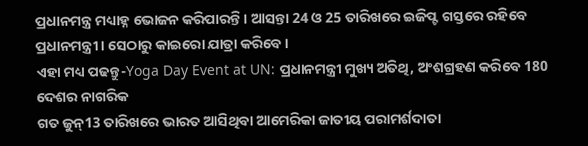ପ୍ରଧାନମନ୍ତ୍ର ମଧ୍ୟାହ୍ନ ଭୋଜନ କରିପାରନ୍ତି । ଆସନ୍ତା 24 ଓ 25 ତାରିଖରେ ଇଜିପ୍ଟ ଗସ୍ତରେ ରହିବେ ପ୍ରଧାନମନ୍ତ୍ରୀ । ସେଠାରୁ କାଇରୋ ଯାତ୍ରା କରିବେ ।
ଏହା ମଧ୍ୟ ପଢନ୍ତୁ-Yoga Day Event at UN: ପ୍ରଧାନମନ୍ତ୍ରୀ ମୁଖ୍ୟ ଅତିଥି, ଅଂଶଗ୍ରହଣ କରିବେ 180 ଦେଶର ନାଗରିକ
ଗତ ଜୁନ୍13 ତାରିଖରେ ଭାରତ ଆସିଥିବା ଆମେରିକା ଜାତୀୟ ପରାମର୍ଶଦାତା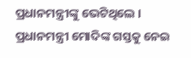ପ୍ରଧାନମନ୍ତ୍ରୀଙ୍କୁ ଭେଟିଥିଲେ । ପ୍ରଧାନମନ୍ତ୍ରୀ ମୋଦିଙ୍କ ଗସ୍ତକୁ ନେଇ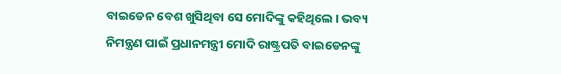ବାଇଡେନ ବେଶ ଖୁସିଥିବା ସେ ମୋଦିଙ୍କୁ କହିଥିଲେ । ଭବ୍ୟ ନିମନ୍ତ୍ରଣ ପାଇଁ ପ୍ରଧାନମନ୍ତ୍ରୀ ମୋଦି ରାଷ୍ଟ୍ରପତି ବାଇଡେନଙ୍କୁ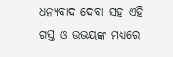ଧନ୍ୟବାଦ ଦେବା ସହ ଏହି ଗସ୍ତ ଓ ଉଭୟଙ୍କ ମଧ୍ୟରେ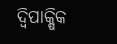ଦ୍ବିପାକ୍ଷିକ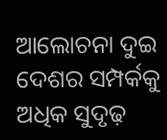ଆଲୋଚନା ଦୁଇ ଦେଶର ସମ୍ପର୍କକୁ ଅଧିକ ସୁଦୃଢ଼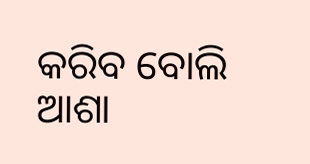କରିବ ବୋଲି ଆଶା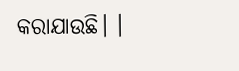କରାଯାଉଛି। ।